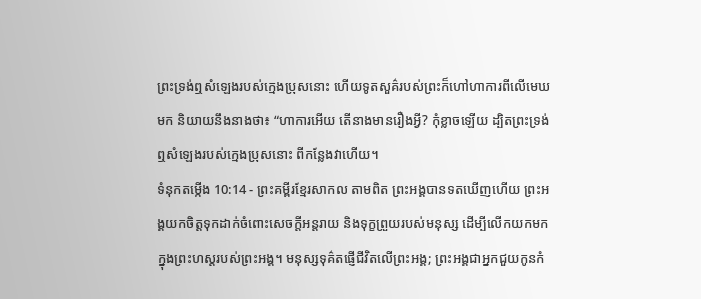ព្រះទ្រង់ឮសំឡេងរបស់ក្មេងប្រុសនោះ ហើយទូតសួគ៌របស់ព្រះក៏ហៅហាការពីលើមេឃមក និយាយនឹងនាងថា៖ “ហាការអើយ តើនាងមានរឿងអ្វី? កុំខ្លាចឡើយ ដ្បិតព្រះទ្រង់ឮសំឡេងរបស់ក្មេងប្រុសនោះ ពីកន្លែងវាហើយ។
ទំនុកតម្កើង 10:14 - ព្រះគម្ពីរខ្មែរសាកល តាមពិត ព្រះអង្គបានទតឃើញហើយ ព្រះអង្គយកចិត្តទុកដាក់ចំពោះសេចក្ដីអន្តរាយ និងទុក្ខព្រួយរបស់មនុស្ស ដើម្បីលើកយកមកក្នុងព្រះហស្តរបស់ព្រះអង្គ។ មនុស្សទុគ៌តផ្ញើជីវិតលើព្រះអង្គ; ព្រះអង្គជាអ្នកជួយកូនកំ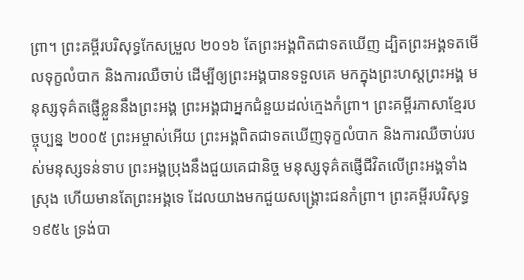ព្រា។ ព្រះគម្ពីរបរិសុទ្ធកែសម្រួល ២០១៦ តែព្រះអង្គពិតជាទតឃើញ ដ្បិតព្រះអង្គទតមើលទុក្ខលំបាក និងការឈឺចាប់ ដើម្បីឲ្យព្រះអង្គបានទទួលគេ មកក្នុងព្រះហស្តព្រះអង្គ មនុស្សទុគ៌តផ្ញើខ្លួននឹងព្រះអង្គ ព្រះអង្គជាអ្នកជំនួយដល់ក្មេងកំព្រា។ ព្រះគម្ពីរភាសាខ្មែរបច្ចុប្បន្ន ២០០៥ ព្រះអម្ចាស់អើយ ព្រះអង្គពិតជាទតឃើញទុក្ខលំបាក និងការឈឺចាប់របស់មនុស្សទន់ទាប ព្រះអង្គប្រុងនឹងជួយគេជានិច្ច មនុស្សទុគ៌តផ្ញើជីវិតលើព្រះអង្គទាំងស្រុង ហើយមានតែព្រះអង្គទេ ដែលយាងមកជួយសង្គ្រោះជនកំព្រា។ ព្រះគម្ពីរបរិសុទ្ធ ១៩៥៤ ទ្រង់បា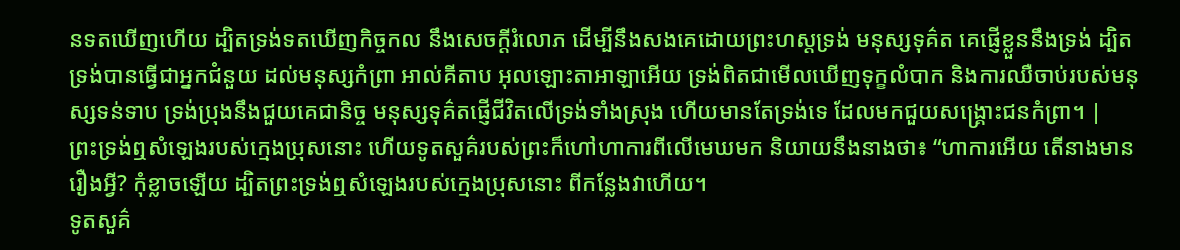នទតឃើញហើយ ដ្បិតទ្រង់ទតឃើញកិច្ចកល នឹងសេចក្ដីរំលោភ ដើម្បីនឹងសងគេដោយព្រះហស្តទ្រង់ មនុស្សទុគ៌ត គេផ្ញើខ្លួននឹងទ្រង់ ដ្បិតទ្រង់បានធ្វើជាអ្នកជំនួយ ដល់មនុស្សកំព្រា អាល់គីតាប អុលឡោះតាអាឡាអើយ ទ្រង់ពិតជាមើលឃើញទុក្ខលំបាក និងការឈឺចាប់របស់មនុស្សទន់ទាប ទ្រង់ប្រុងនឹងជួយគេជានិច្ច មនុស្សទុគ៌តផ្ញើជីវិតលើទ្រង់ទាំងស្រុង ហើយមានតែទ្រង់ទេ ដែលមកជួយសង្គ្រោះជនកំព្រា។ |
ព្រះទ្រង់ឮសំឡេងរបស់ក្មេងប្រុសនោះ ហើយទូតសួគ៌របស់ព្រះក៏ហៅហាការពីលើមេឃមក និយាយនឹងនាងថា៖ “ហាការអើយ តើនាងមានរឿងអ្វី? កុំខ្លាចឡើយ ដ្បិតព្រះទ្រង់ឮសំឡេងរបស់ក្មេងប្រុសនោះ ពីកន្លែងវាហើយ។
ទូតសួគ៌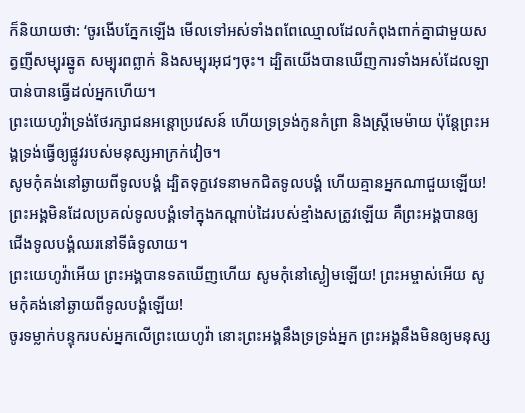ក៏និយាយថា: ‘ចូរងើបភ្នែកឡើង មើលទៅអស់ទាំងពពែឈ្មោលដែលកំពុងពាក់គ្នាជាមួយសត្វញីសម្បុរឆ្នូត សម្បុរពព្លាក់ និងសម្បុរអុជៗចុះ។ ដ្បិតយើងបានឃើញការទាំងអស់ដែលឡាបាន់បានធ្វើដល់អ្នកហើយ។
ព្រះយេហូវ៉ាទ្រង់ថែរក្សាជនអន្តោប្រវេសន៍ ហើយទ្រទ្រង់កូនកំព្រា និងស្ត្រីមេម៉ាយ ប៉ុន្តែព្រះអង្គទ្រង់ធ្វើឲ្យផ្លូវរបស់មនុស្សអាក្រក់វៀច។
សូមកុំគង់នៅឆ្ងាយពីទូលបង្គំ ដ្បិតទុក្ខវេទនាមកជិតទូលបង្គំ ហើយគ្មានអ្នកណាជួយឡើយ!
ព្រះអង្គមិនដែលប្រគល់ទូលបង្គំទៅក្នុងកណ្ដាប់ដៃរបស់ខ្មាំងសត្រូវឡើយ គឺព្រះអង្គបានឲ្យជើងទូលបង្គំឈរនៅទីធំទូលាយ។
ព្រះយេហូវ៉ាអើយ ព្រះអង្គបានទតឃើញហើយ សូមកុំនៅស្ងៀមឡើយ! ព្រះអម្ចាស់អើយ សូមកុំគង់នៅឆ្ងាយពីទូលបង្គំឡើយ!
ចូរទម្លាក់បន្ទុករបស់អ្នកលើព្រះយេហូវ៉ា នោះព្រះអង្គនឹងទ្រទ្រង់អ្នក ព្រះអង្គនឹងមិនឲ្យមនុស្ស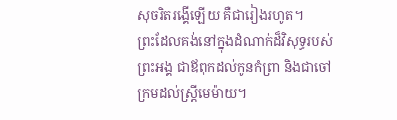សុចរិតរង្គើឡើយ គឺជារៀងរហូត។
ព្រះដែលគង់នៅក្នុងដំណាក់ដ៏វិសុទ្ធរបស់ព្រះអង្គ ជាឪពុកដល់កូនកំព្រា និងជាចៅក្រមដល់ស្ត្រីមេម៉ាយ។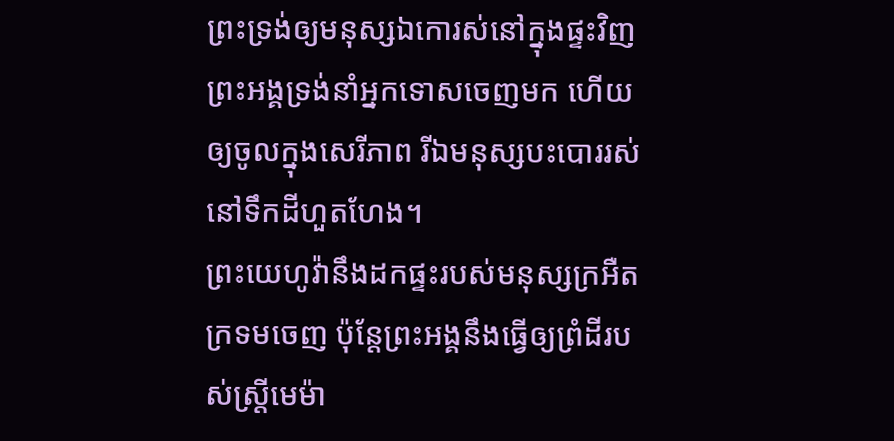ព្រះទ្រង់ឲ្យមនុស្សឯកោរស់នៅក្នុងផ្ទះវិញ ព្រះអង្គទ្រង់នាំអ្នកទោសចេញមក ហើយឲ្យចូលក្នុងសេរីភាព រីឯមនុស្សបះបោររស់នៅទឹកដីហួតហែង។
ព្រះយេហូវ៉ានឹងដកផ្ទះរបស់មនុស្សក្រអឺតក្រទមចេញ ប៉ុន្តែព្រះអង្គនឹងធ្វើឲ្យព្រំដីរបស់ស្ត្រីមេម៉ា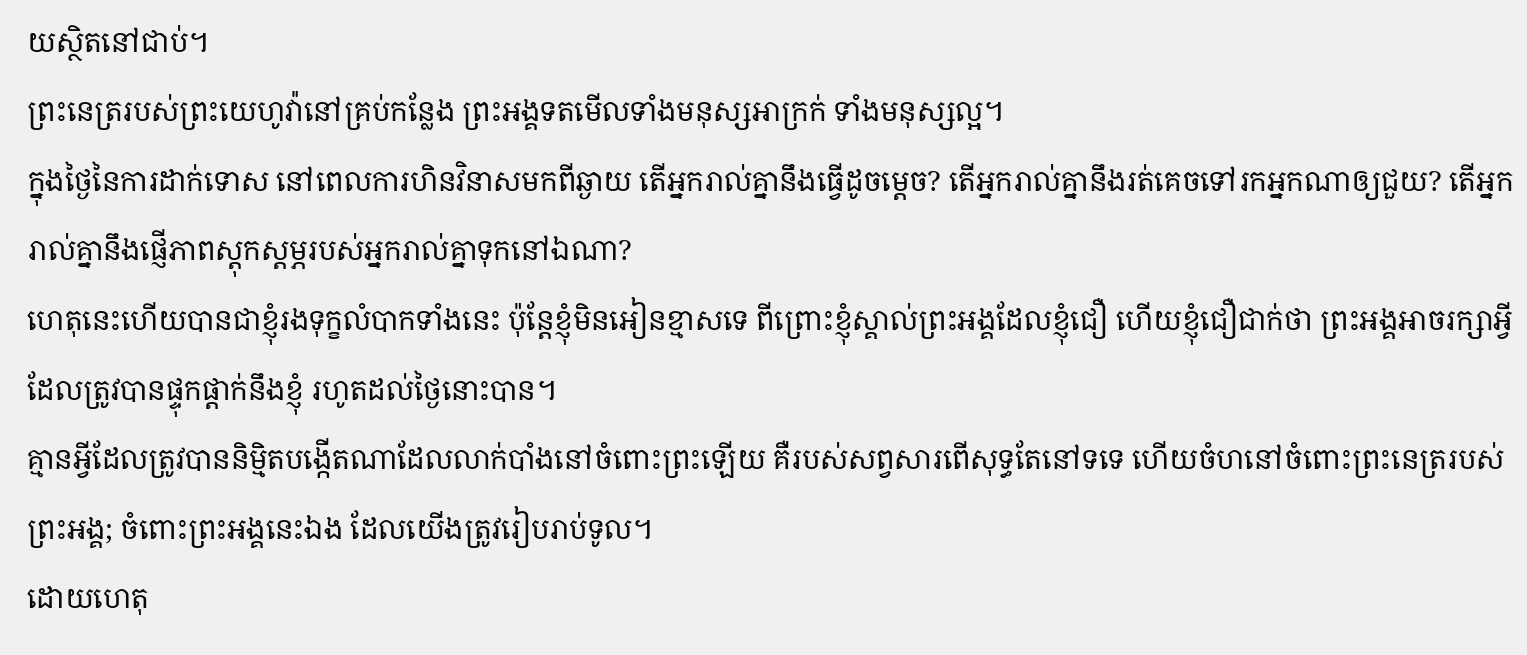យស្ថិតនៅជាប់។
ព្រះនេត្ររបស់ព្រះយេហូវ៉ានៅគ្រប់កន្លែង ព្រះអង្គទតមើលទាំងមនុស្សអាក្រក់ ទាំងមនុស្សល្អ។
ក្នុងថ្ងៃនៃការដាក់ទោស នៅពេលការហិនវិនាសមកពីឆ្ងាយ តើអ្នករាល់គ្នានឹងធ្វើដូចម្ដេច? តើអ្នករាល់គ្នានឹងរត់គេចទៅរកអ្នកណាឲ្យជួយ? តើអ្នករាល់គ្នានឹងផ្ញើភាពស្ដុកស្ដម្ភរបស់អ្នករាល់គ្នាទុកនៅឯណា?
ហេតុនេះហើយបានជាខ្ញុំរងទុក្ខលំបាកទាំងនេះ ប៉ុន្តែខ្ញុំមិនអៀនខ្មាសទេ ពីព្រោះខ្ញុំស្គាល់ព្រះអង្គដែលខ្ញុំជឿ ហើយខ្ញុំជឿជាក់ថា ព្រះអង្គអាចរក្សាអ្វីដែលត្រូវបានផ្ទុកផ្ដាក់នឹងខ្ញុំ រហូតដល់ថ្ងៃនោះបាន។
គ្មានអ្វីដែលត្រូវបាននិម្មិតបង្កើតណាដែលលាក់បាំងនៅចំពោះព្រះឡើយ គឺរបស់សព្វសារពើសុទ្ធតែនៅទទេ ហើយចំហនៅចំពោះព្រះនេត្ររបស់ព្រះអង្គ; ចំពោះព្រះអង្គនេះឯង ដែលយើងត្រូវរៀបរាប់ទូល។
ដោយហេតុ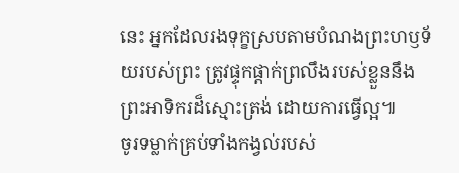នេះ អ្នកដែលរងទុក្ខស្របតាមបំណងព្រះហឫទ័យរបស់ព្រះ ត្រូវផ្ទុកផ្ដាក់ព្រលឹងរបស់ខ្លួននឹងព្រះអាទិករដ៏ស្មោះត្រង់ ដោយការធ្វើល្អ៕
ចូរទម្លាក់គ្រប់ទាំងកង្វល់របស់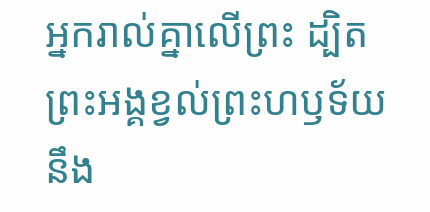អ្នករាល់គ្នាលើព្រះ ដ្បិតព្រះអង្គខ្វល់ព្រះហឫទ័យនឹង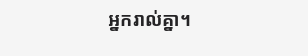អ្នករាល់គ្នា។